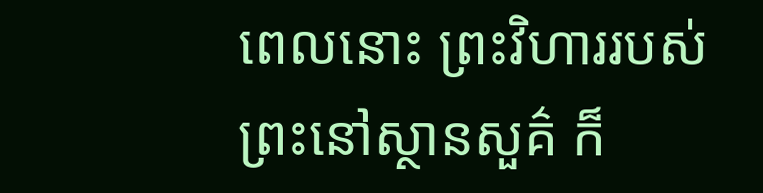ពេលនោះ ព្រះវិហាររបស់ព្រះនៅស្ថានសួគ៌ ក៏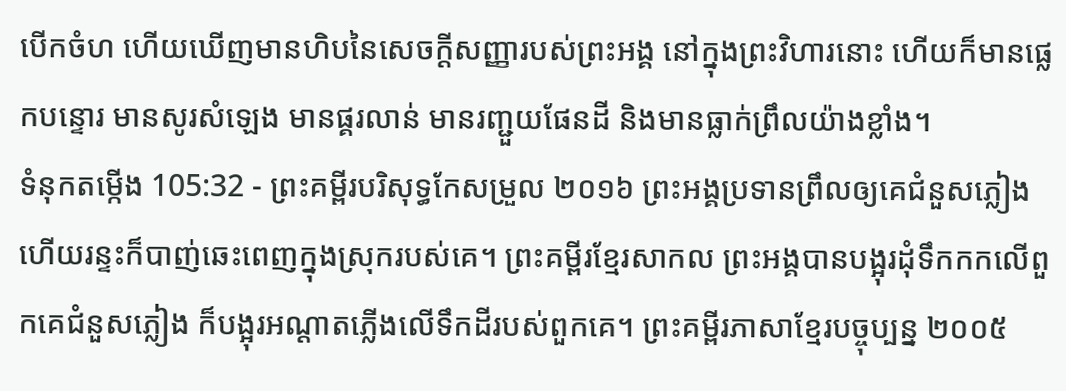បើកចំហ ហើយឃើញមានហិបនៃសេចក្ដីសញ្ញារបស់ព្រះអង្គ នៅក្នុងព្រះវិហារនោះ ហើយក៏មានផ្លេកបន្ទោរ មានសូរសំឡេង មានផ្គរលាន់ មានរញ្ជួយផែនដី និងមានធ្លាក់ព្រឹលយ៉ាងខ្លាំង។
ទំនុកតម្កើង 105:32 - ព្រះគម្ពីរបរិសុទ្ធកែសម្រួល ២០១៦ ព្រះអង្គប្រទានព្រឹលឲ្យគេជំនួសភ្លៀង ហើយរន្ទះក៏បាញ់ឆេះពេញក្នុងស្រុករបស់គេ។ ព្រះគម្ពីរខ្មែរសាកល ព្រះអង្គបានបង្អុរដុំទឹកកកលើពួកគេជំនួសភ្លៀង ក៏បង្អុរអណ្ដាតភ្លើងលើទឹកដីរបស់ពួកគេ។ ព្រះគម្ពីរភាសាខ្មែរបច្ចុប្បន្ន ២០០៥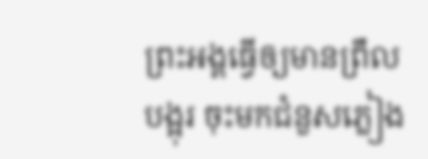ព្រះអង្គធ្វើឲ្យមានព្រឹលបង្អុរ ចុះមកជំនួសភ្លៀង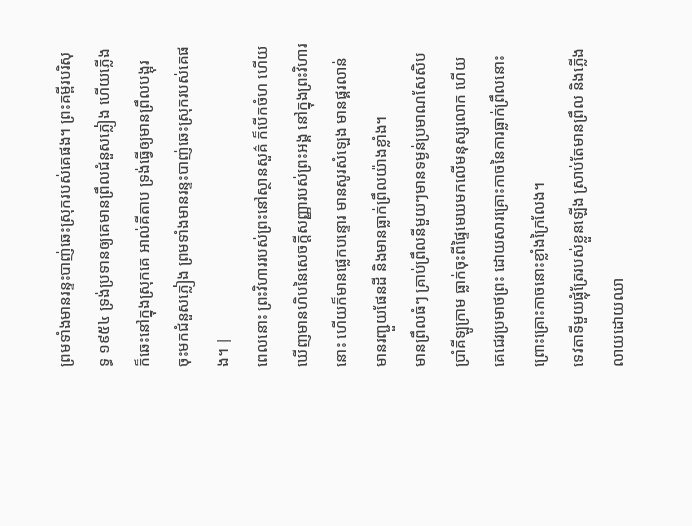ព្រមទាំងមានរន្ទះបាញ់ឆេះស្រុករបស់គេផង។ ព្រះគម្ពីរបរិសុទ្ធ ១៩៥៤ ទ្រង់ប្រទានឲ្យគេមានព្រឹលជំនួសភ្លៀង ហើយភ្លើងក៏ឆេះនៅក្នុងស្រុកគេ អាល់គីតាប ទ្រង់ធ្វើឲ្យមានព្រឹលបង្អុរ ចុះមកជំនួសភ្លៀង ព្រមទាំងមានរន្ទះបាញ់ឆេះស្រុករបស់គេផង។ |
ពេលនោះ ព្រះវិហាររបស់ព្រះនៅស្ថានសួគ៌ ក៏បើកចំហ ហើយឃើញមានហិបនៃសេចក្ដីសញ្ញារបស់ព្រះអង្គ នៅក្នុងព្រះវិហារនោះ ហើយក៏មានផ្លេកបន្ទោរ មានសូរសំឡេង មានផ្គរលាន់ មានរញ្ជួយផែនដី និងមានធ្លាក់ព្រឹលយ៉ាងខ្លាំង។
មានព្រឹលធំៗ គ្រាប់ព្រឹលនីមួយៗមានទម្ងន់ប្រមាណសែសិបប្រាំគីឡូក្រាម ធ្លាក់ចុះពីផ្ទៃមេឃមកលើមនុស្សលោក ហើយគេជេរប្រមាថព្រះ ដោយសារគ្រោះកាចនៃការធ្លាក់ព្រឹលនោះ ព្រោះគ្រោះកាចនោះខ្លាំងក្រៃលែង។
ទេវតាទីមួយផ្លុំត្រែរបស់ខ្លួនឡើង ស្រាប់តែមានព្រឹល និងភ្លើងលាយដោយឈា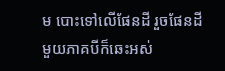ម បោះទៅលើផែនដី រួចផែនដីមួយភាគបីក៏ឆេះអស់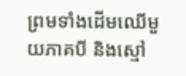ព្រមទាំងដើមឈើមួយភាគបី និងស្មៅ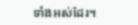ទាំងអស់ដែរ។